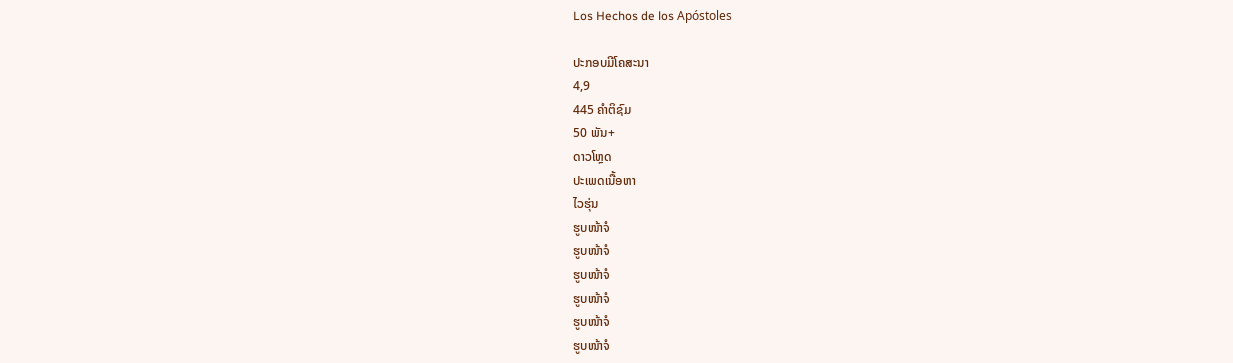Los Hechos de los Apóstoles

ປະກອບມີໂຄສະນາ
4,9
445 ຄຳຕິຊົມ
50 ພັນ+
ດາວໂຫຼດ
ປະເພດເນື້ອຫາ
ໄວຮຸ່ນ
ຮູບໜ້າຈໍ
ຮູບໜ້າຈໍ
ຮູບໜ້າຈໍ
ຮູບໜ້າຈໍ
ຮູບໜ້າຈໍ
ຮູບໜ້າຈໍ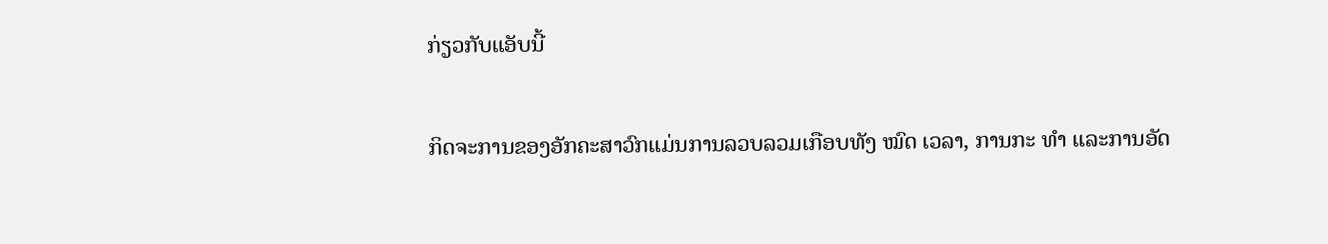ກ່ຽວກັບແອັບນີ້

ກິດຈະການຂອງອັກຄະສາວົກແມ່ນການລວບລວມເກືອບທັງ ໝົດ ເວລາ, ການກະ ທຳ ແລະການອັດ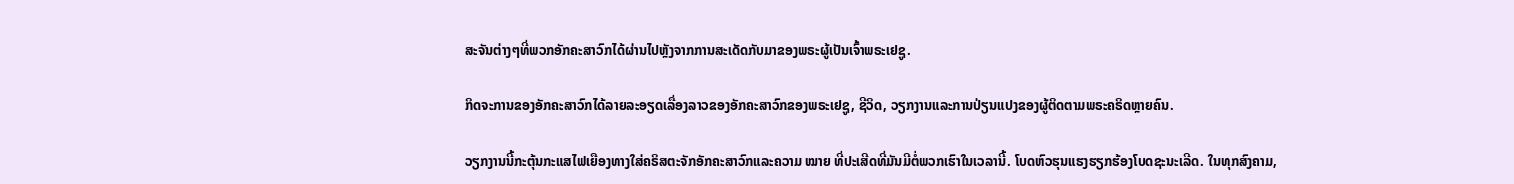ສະຈັນຕ່າງໆທີ່ພວກອັກຄະສາວົກໄດ້ຜ່ານໄປຫຼັງຈາກການສະເດັດກັບມາຂອງພຣະຜູ້ເປັນເຈົ້າພຣະເຢຊູ.

ກິດຈະການຂອງອັກຄະສາວົກໄດ້ລາຍລະອຽດເລື່ອງລາວຂອງອັກຄະສາວົກຂອງພຣະເຢຊູ, ຊີວິດ, ວຽກງານແລະການປ່ຽນແປງຂອງຜູ້ຕິດຕາມພຣະຄຣິດຫຼາຍຄົນ.

ວຽກງານນີ້ກະຕຸ້ນກະແສໄຟເຍືອງທາງໃສ່ຄຣິສຕະຈັກອັກຄະສາວົກແລະຄວາມ ໝາຍ ທີ່ປະເສີດທີ່ມັນມີຕໍ່ພວກເຮົາໃນເວລານີ້. ໂບດຫົວຮຸນແຮງຮຽກຮ້ອງໂບດຊະນະເລີດ. ໃນທຸກສົງຄາມ,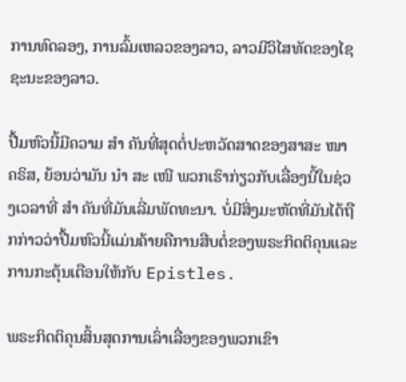ການທົດລອງ, ການລົ້ມເຫລວຂອງລາວ, ລາວມີວິໄສທັດຂອງໄຊຊະນະຂອງລາວ.

ປື້ມຫົວນີ້ມີຄວາມ ສຳ ຄັນທີ່ສຸດຕໍ່ປະຫວັດສາດຂອງສາສະ ໜາ ຄຣິສ, ຍ້ອນວ່າມັນ ນຳ ສະ ເໜີ ພວກເຮົາກ່ຽວກັບເລື່ອງນີ້ໃນຊ່ວງເວລາທີ່ ສຳ ຄັນທີ່ມັນເລີ່ມພັດທະນາ. ບໍ່ມີສິ່ງມະຫັດທີ່ມັນໄດ້ຖືກກ່າວວ່າປື້ມຫົວນີ້ແມ່ນຄ້າຍຄືການສືບຕໍ່ຂອງພຣະກິດຕິຄຸນແລະການກະຕຸ້ນເຕືອນໃຫ້ກັບ Epistles.

ພຣະກິດຕິຄຸນສິ້ນສຸດການເລົ່າເລື່ອງຂອງພວກເຂົາ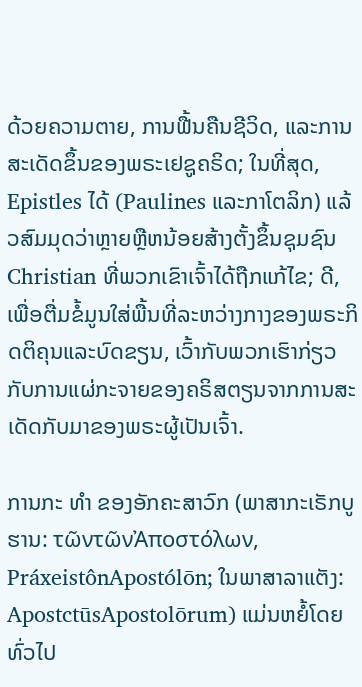ດ້ວຍຄວາມຕາຍ, ການຟື້ນຄືນຊີວິດ, ແລະການສະເດັດຂຶ້ນຂອງພຣະເຢຊູຄຣິດ; ໃນທີ່ສຸດ, Epistles ໄດ້ (Paulines ແລະກາໂຕລິກ) ແລ້ວສົມມຸດວ່າຫຼາຍຫຼືຫນ້ອຍສ້າງຕັ້ງຂຶ້ນຊຸມຊົນ Christian ທີ່ພວກເຂົາເຈົ້າໄດ້ຖືກແກ້ໄຂ; ດີ, ເພື່ອຕື່ມຂໍ້ມູນໃສ່ພື້ນທີ່ລະຫວ່າງກາງຂອງພຣະກິດຕິຄຸນແລະບົດຂຽນ, ເວົ້າກັບພວກເຮົາກ່ຽວກັບການແຜ່ກະຈາຍຂອງຄຣິສຕຽນຈາກການສະເດັດກັບມາຂອງພຣະຜູ້ເປັນເຈົ້າ.

ການກະ ທຳ ຂອງອັກຄະສາວົກ (ພາສາກະເຣັກບູຮານ: τῶντῶνἈποστόλων, PráxeistônApostólōn; ໃນພາສາລາແຕັງ: ApostctūsApostolōrum) ແມ່ນຫຍໍ້ໂດຍທົ່ວໄປ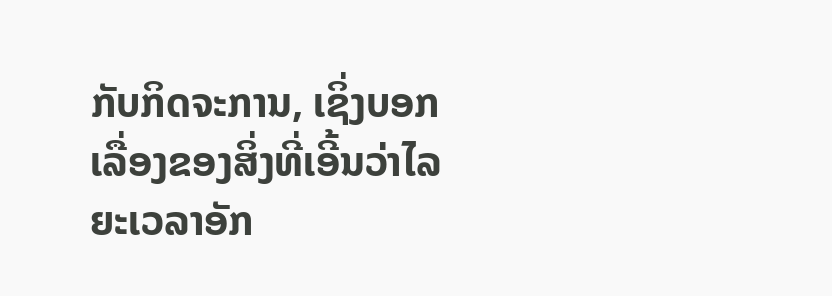ກັບກິດຈະການ, ເຊິ່ງບອກເລື່ອງຂອງສິ່ງທີ່ເອີ້ນວ່າໄລຍະເວລາອັກ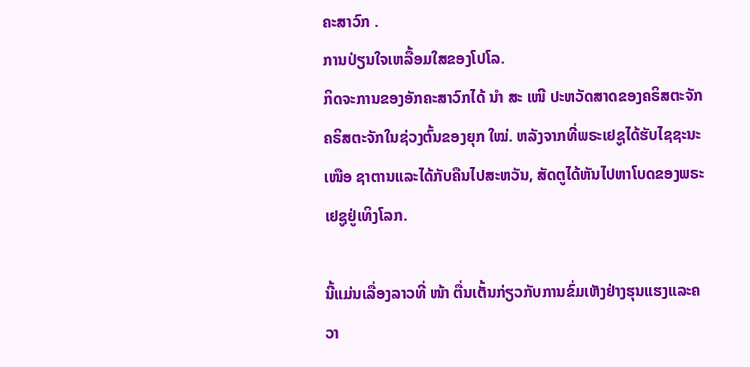ຄະສາວົກ .
ການປ່ຽນໃຈເຫລື້ອມໃສຂອງໂປໂລ.
ກິດຈະການຂອງອັກຄະສາວົກໄດ້ ນຳ ສະ ເໜີ ປະຫວັດສາດຂອງຄຣິສຕະຈັກຄຣິສຕະຈັກໃນຊ່ວງຕົ້ນຂອງຍຸກ ໃໝ່. ຫລັງຈາກທີ່ພຣະເຢຊູໄດ້ຮັບໄຊຊະນະ ເໜືອ ຊາຕານແລະໄດ້ກັບຄືນໄປສະຫວັນ, ສັດຕູໄດ້ຫັນໄປຫາໂບດຂອງພຣະເຢຊູຢູ່ເທິງໂລກ.

ນີ້ແມ່ນເລື່ອງລາວທີ່ ໜ້າ ຕື່ນເຕັ້ນກ່ຽວກັບການຂົ່ມເຫັງຢ່າງຮຸນແຮງແລະຄວາ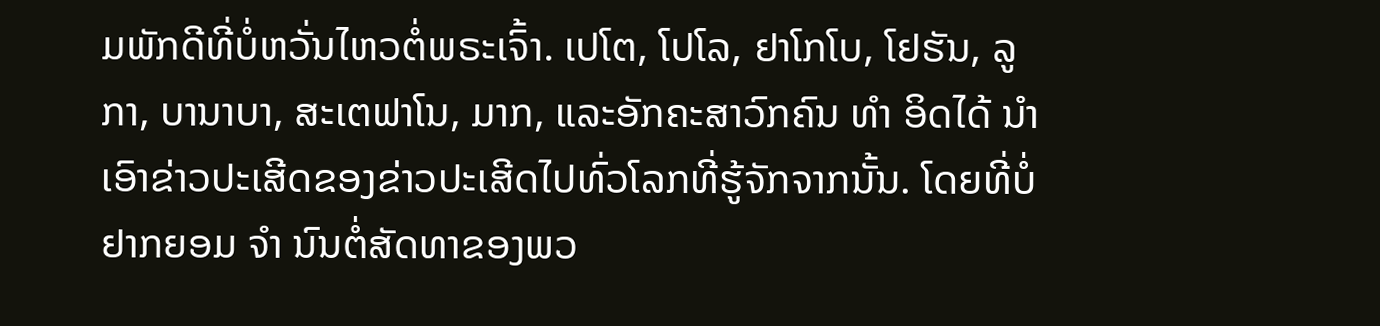ມພັກດີທີ່ບໍ່ຫວັ່ນໄຫວຕໍ່ພຣະເຈົ້າ. ເປໂຕ, ໂປໂລ, ຢາໂກໂບ, ໂຢຮັນ, ລູກາ, ບານາບາ, ສະເຕຟາໂນ, ມາກ, ແລະອັກຄະສາວົກຄົນ ທຳ ອິດໄດ້ ນຳ ເອົາຂ່າວປະເສີດຂອງຂ່າວປະເສີດໄປທົ່ວໂລກທີ່ຮູ້ຈັກຈາກນັ້ນ. ໂດຍທີ່ບໍ່ຢາກຍອມ ຈຳ ນົນຕໍ່ສັດທາຂອງພວ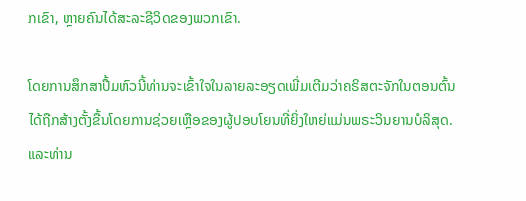ກເຂົາ, ຫຼາຍຄົນໄດ້ສະລະຊີວິດຂອງພວກເຂົາ.

ໂດຍການສຶກສາປື້ມຫົວນີ້ທ່ານຈະເຂົ້າໃຈໃນລາຍລະອຽດເພີ່ມເຕີມວ່າຄຣິສຕະຈັກໃນຕອນຕົ້ນໄດ້ຖືກສ້າງຕັ້ງຂື້ນໂດຍການຊ່ວຍເຫຼືອຂອງຜູ້ປອບໂຍນທີ່ຍິ່ງໃຫຍ່ແມ່ນພຣະວິນຍານບໍລິສຸດ. ແລະທ່ານ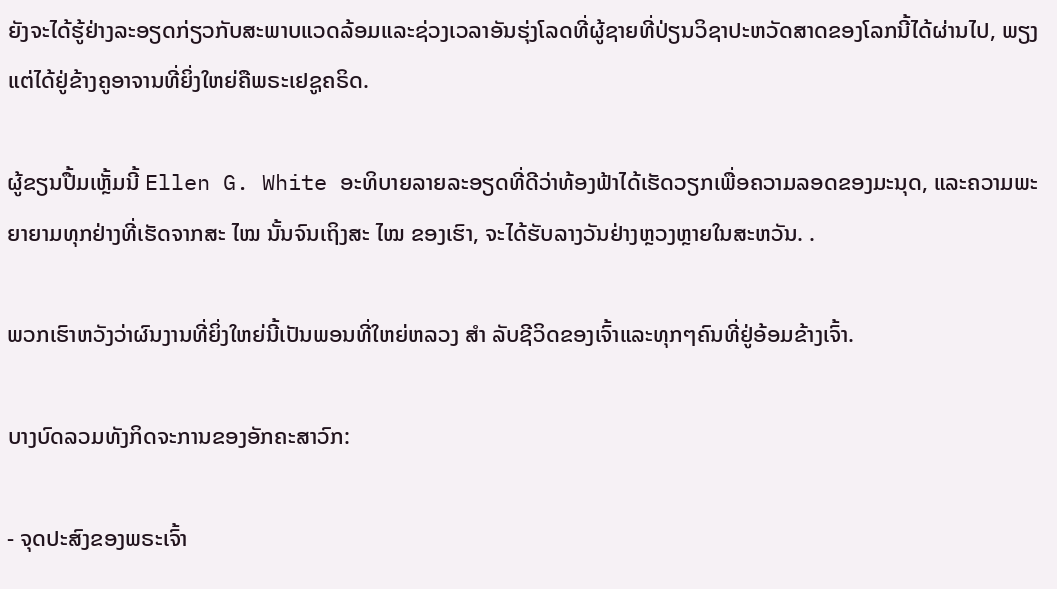ຍັງຈະໄດ້ຮູ້ຢ່າງລະອຽດກ່ຽວກັບສະພາບແວດລ້ອມແລະຊ່ວງເວລາອັນຮຸ່ງໂລດທີ່ຜູ້ຊາຍທີ່ປ່ຽນວິຊາປະຫວັດສາດຂອງໂລກນີ້ໄດ້ຜ່ານໄປ, ພຽງແຕ່ໄດ້ຢູ່ຂ້າງຄູອາຈານທີ່ຍິ່ງໃຫຍ່ຄືພຣະເຢຊູຄຣິດ.

ຜູ້ຂຽນປື້ມເຫຼັ້ມນີ້ Ellen G. White ອະທິບາຍລາຍລະອຽດທີ່ດີວ່າທ້ອງຟ້າໄດ້ເຮັດວຽກເພື່ອຄວາມລອດຂອງມະນຸດ, ແລະຄວາມພະຍາຍາມທຸກຢ່າງທີ່ເຮັດຈາກສະ ໄໝ ນັ້ນຈົນເຖິງສະ ໄໝ ຂອງເຮົາ, ຈະໄດ້ຮັບລາງວັນຢ່າງຫຼວງຫຼາຍໃນສະຫວັນ. .

ພວກເຮົາຫວັງວ່າຜົນງານທີ່ຍິ່ງໃຫຍ່ນີ້ເປັນພອນທີ່ໃຫຍ່ຫລວງ ສຳ ລັບຊີວິດຂອງເຈົ້າແລະທຸກໆຄົນທີ່ຢູ່ອ້ອມຂ້າງເຈົ້າ.

ບາງບົດລວມທັງກິດຈະການຂອງອັກຄະສາວົກ:

- ຈຸດປະສົງຂອງພຣະເຈົ້າ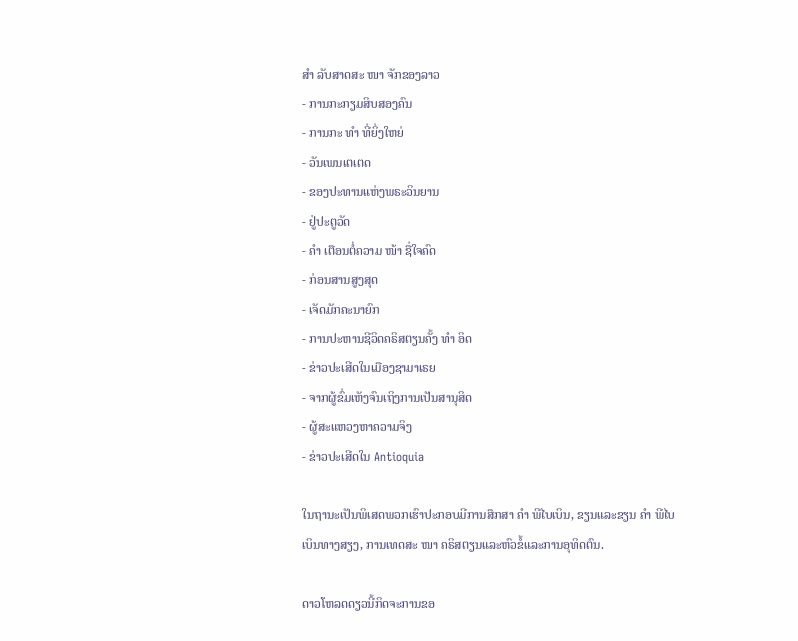ສຳ ລັບສາດສະ ໜາ ຈັກຂອງລາວ
- ການກະກຽມສິບສອງຄົນ
- ການກະ ທຳ ທີ່ຍິ່ງໃຫຍ່
- ວັນເພນເຕເຕດ
- ຂອງປະທານແຫ່ງພຣະວິນຍານ
- ຢູ່ປະຕູວັດ
- ຄຳ ເຕືອນຕໍ່ຄວາມ ໜ້າ ຊື່ໃຈຄົດ
- ກ່ອນສານສູງສຸດ
- ເຈັດມັກຄະນາຍົກ
- ການປະຫານຊີວິດຄຣິສຕຽນຄັ້ງ ທຳ ອິດ
- ຂ່າວປະເສີດໃນເມືອງຊາມາເຣຍ
- ຈາກຜູ້ຂົ່ມເຫັງຈົນເຖິງການເປັນສານຸສິດ
- ຜູ້ສະແຫວງຫາຄວາມຈິງ
- ຂ່າວປະເສີດໃນ Antioquia

ໃນຖານະເປັນພິເສດພວກເຮົາປະກອບມີການສຶກສາ ຄຳ ພີໄບເບິນ, ຂຽນແລະຂຽນ ຄຳ ພີໄບເບິນທາງສຽງ, ການເທດສະ ໜາ ຄຣິສຕຽນແລະຫົວຂໍ້ແລະການອຸທິດຕົນ.

ດາວໂຫລດດຽວນີ້ກິດຈະການຂອ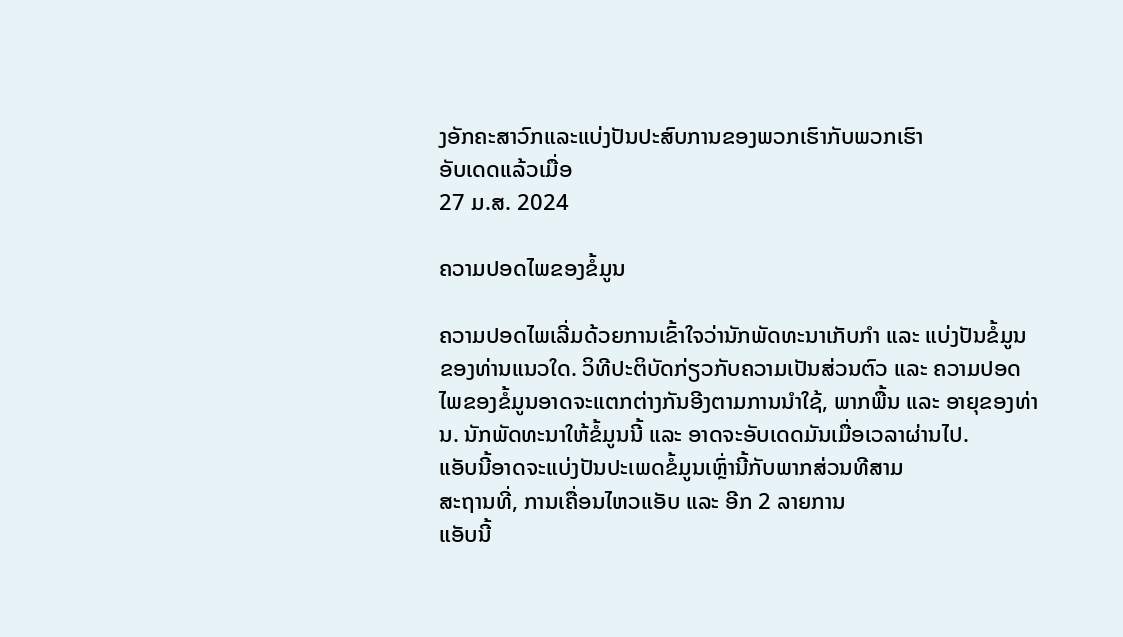ງອັກຄະສາວົກແລະແບ່ງປັນປະສົບການຂອງພວກເຮົາກັບພວກເຮົາ
ອັບເດດແລ້ວເມື່ອ
27 ມ.ສ. 2024

ຄວາມປອດໄພຂອງຂໍ້ມູນ

ຄວາມປອດໄພເລີ່ມດ້ວຍການເຂົ້າໃຈວ່ານັກພັດທະນາເກັບກຳ ແລະ ແບ່ງປັນຂໍ້ມູນຂອງທ່ານແນວໃດ. ວິທີປະຕິບັດກ່ຽວກັບຄວາມເປັນສ່ວນຕົວ ແລະ ຄວາມປອດໄພຂອງຂໍ້ມູນອາດຈະແຕກຕ່າງກັນອີງຕາມການນຳໃຊ້, ພາກພື້ນ ແລະ ອາຍຸຂອງທ່ານ. ນັກພັດທະນາໃຫ້ຂໍ້ມູນນີ້ ແລະ ອາດຈະອັບເດດມັນເມື່ອເວລາຜ່ານໄປ.
ແອັບນີ້ອາດຈະແບ່ງປັນປະເພດຂໍ້ມູນເຫຼົ່ານີ້ກັບພາກສ່ວນທີສາມ
ສະຖານທີ່, ການເຄື່ອນໄຫວແອັບ ແລະ ອີກ 2 ລາຍການ
ແອັບນີ້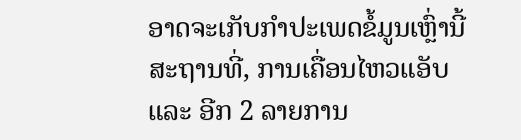ອາດຈະເກັບກຳປະເພດຂໍ້ມູນເຫຼົ່ານີ້
ສະຖານທີ່, ການເຄື່ອນໄຫວແອັບ ແລະ ອີກ 2 ລາຍການ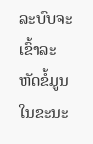ລະບົບຈະເຂົ້າລະຫັດຂໍ້ມູນໃນຂະນະ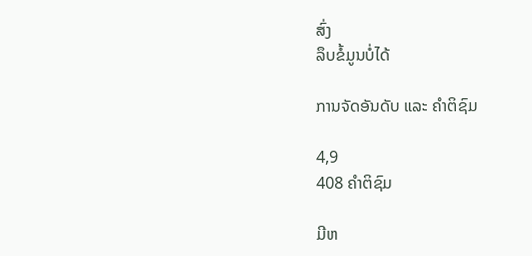ສົ່ງ
ລຶບຂໍ້ມູນບໍ່ໄດ້

ການຈັດອັນດັບ ແລະ ຄຳຕິຊົມ

4,9
408 ຄຳຕິຊົມ

ມີຫ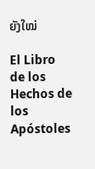ຍັງໃໝ່

El Libro de los Hechos de los Apóstoles